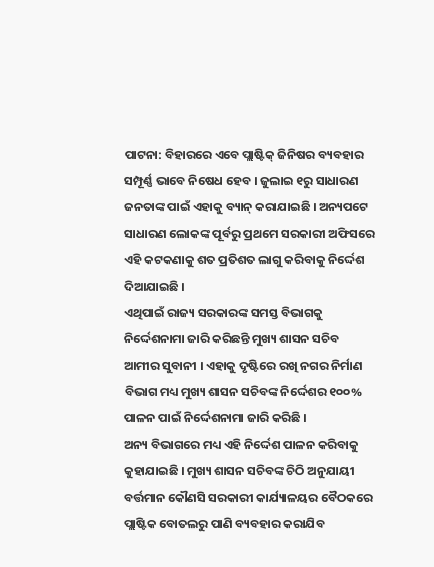ପାଟନା: ବିହାରରେ ଏବେ ପ୍ଲାଷ୍ଟିକ୍ ଜିନିଷର ବ୍ୟବହାର ସମ୍ପୂର୍ଣ୍ଣ ଭାବେ ନିଷେଧ ହେବ । ଜୁଲାଇ ୧ରୁ ସାଧାରଣ ଜନତାଙ୍କ ପାଇଁ ଏହାକୁ ବ୍ୟାନ୍ କରାଯାଇଛି । ଅନ୍ୟପଟେ ସାଧାରଣ ଲୋକଙ୍କ ପୂର୍ବରୁ ପ୍ରଥମେ ସରକାରୀ ଅଫିସରେ ଏହି କଟକଣାକୁ ଶତ ପ୍ରତିଶତ ଲାଗୁ କରିବାକୁ ନିର୍ଦ୍ଦେଶ ଦିଆଯାଇଛି ।
ଏଥିପାଇଁ ରାଜ୍ୟ ସରକାରଙ୍କ ସମସ୍ତ ବିଭାଗକୁ ନିର୍ଦ୍ଦେଶନାମା ଜାରି କରିଛନ୍ତି ମୁଖ୍ୟ ଶାସନ ସଚିବ ଆମୀର ସୁବାନୀ । ଏହାକୁ ଦୃଷ୍ଟିରେ ରଖି ନଗର ନିର୍ମାଣ ବିଭାଗ ମଧ୍ୟ ମୁଖ୍ୟ ଶାସନ ସଚିବଙ୍କ ନିର୍ଦ୍ଦେଶର ୧୦୦% ପାଳନ ପାଇଁ ନିର୍ଦ୍ଦେଶନାମା ଜାରି କରିଛି ।
ଅନ୍ୟ ବିଭାଗରେ ମଧ୍ୟ ଏହି ନିର୍ଦ୍ଦେଶ ପାଳନ କରିବାକୁ କୁହାଯାଇଛି । ମୁଖ୍ୟ ଶାସନ ସଚିବଙ୍କ ଚିଠି ଅନୁଯାୟୀ ବର୍ତ୍ତମାନ କୌଣସି ସରକାରୀ କାର୍ଯ୍ୟାଳୟର ବୈଠକରେ ପ୍ଲାଷ୍ଟିକ ବୋତଲରୁ ପାଣି ବ୍ୟବହାର କରାଯିବ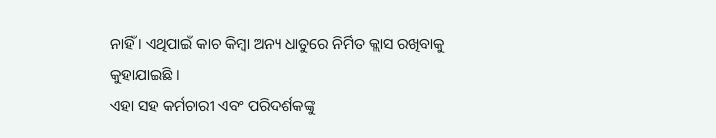ନାହିଁ । ଏଥିପାଇଁ କାଚ କିମ୍ବା ଅନ୍ୟ ଧାତୁରେ ନିର୍ମିତ କ୍ଲାସ ରଖିବାକୁ କୁହାଯାଇଛି ।
ଏହା ସହ କର୍ମଚାରୀ ଏବଂ ପରିଦର୍ଶକଙ୍କୁ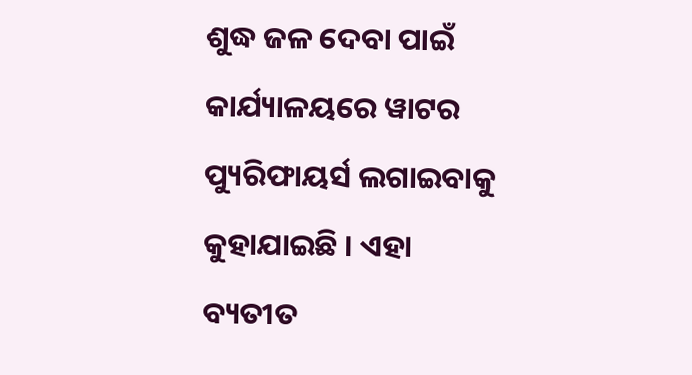ଶୁଦ୍ଧ ଜଳ ଦେବା ପାଇଁ କାର୍ଯ୍ୟାଳୟରେ ୱାଟର ପ୍ୟୁରିଫାୟର୍ସ ଲଗାଇବାକୁ କୁହାଯାଇଛି । ଏହା ବ୍ୟତୀତ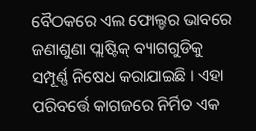ବୈଠକରେ ଏଲ ଫୋଲ୍ଡର ଭାବରେ ଜଣାଶୁଣା ପ୍ଲାଷ୍ଟିକ୍ ବ୍ୟାଗଗୁଡିକୁ ସମ୍ପୂର୍ଣ୍ଣ ନିଷେଧ କରାଯାଇଛି । ଏହା ପରିବର୍ତ୍ତେ କାଗଜରେ ନିର୍ମିତ ଏକ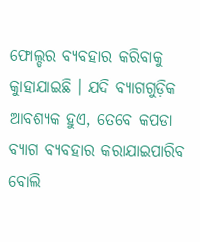ଫୋଲ୍ଡର ବ୍ୟବହାର କରିବାକୁ କୁାହାଯାଇଛି । ଯଦି ବ୍ୟାଗଗୁଡ଼ିକ ଆବଶ୍ୟକ ହୁଏ, ତେବେ କପଡା ବ୍ୟାଗ ବ୍ୟବହାର କରାଯାଇପାରିବ ବୋଲି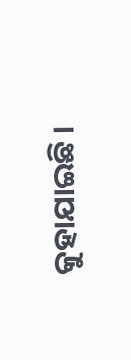କୁହାଯାଇଛି ।